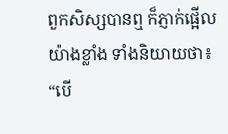ពួកសិស្សបានឮ ក៏ភ្ញាក់ផ្អើលយ៉ាងខ្លាំង ទាំងនិយាយថា៖ “បើ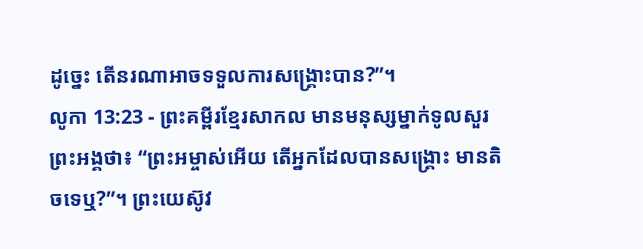ដូច្នេះ តើនរណាអាចទទួលការសង្គ្រោះបាន?”។
លូកា 13:23 - ព្រះគម្ពីរខ្មែរសាកល មានមនុស្សម្នាក់ទូលសួរព្រះអង្គថា៖ “ព្រះអម្ចាស់អើយ តើអ្នកដែលបានសង្គ្រោះ មានតិចទេឬ?”។ ព្រះយេស៊ូវ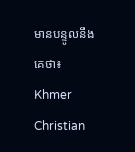មានបន្ទូលនឹងគេថា៖ Khmer Christian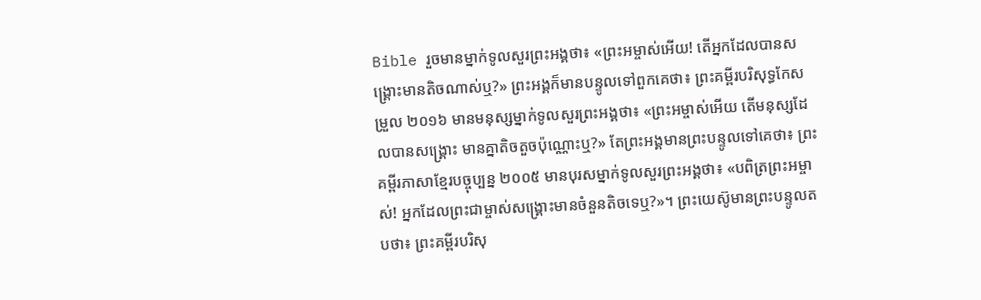Bible រួចមានម្នាក់ទូលសួរព្រះអង្គថា៖ «ព្រះអម្ចាស់អើយ! តើអ្នកដែលបានសង្គ្រោះមានតិចណាស់ឬ?» ព្រះអង្គក៏មានបន្ទូលទៅពួកគេថា៖ ព្រះគម្ពីរបរិសុទ្ធកែសម្រួល ២០១៦ មានមនុស្សម្នាក់ទូលសួរព្រះអង្គថា៖ «ព្រះអម្ចាស់អើយ តើមនុស្សដែលបានសង្គ្រោះ មានគ្នាតិចតួចប៉ុណ្ណោះឬ?» តែព្រះអង្គមានព្រះបន្ទូលទៅគេថា៖ ព្រះគម្ពីរភាសាខ្មែរបច្ចុប្បន្ន ២០០៥ មានបុរសម្នាក់ទូលសួរព្រះអង្គថា៖ «បពិត្រព្រះអម្ចាស់! អ្នកដែលព្រះជាម្ចាស់សង្គ្រោះមានចំនួនតិចទេឬ?»។ ព្រះយេស៊ូមានព្រះបន្ទូលតបថា៖ ព្រះគម្ពីរបរិសុ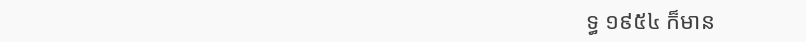ទ្ធ ១៩៥៤ ក៏មាន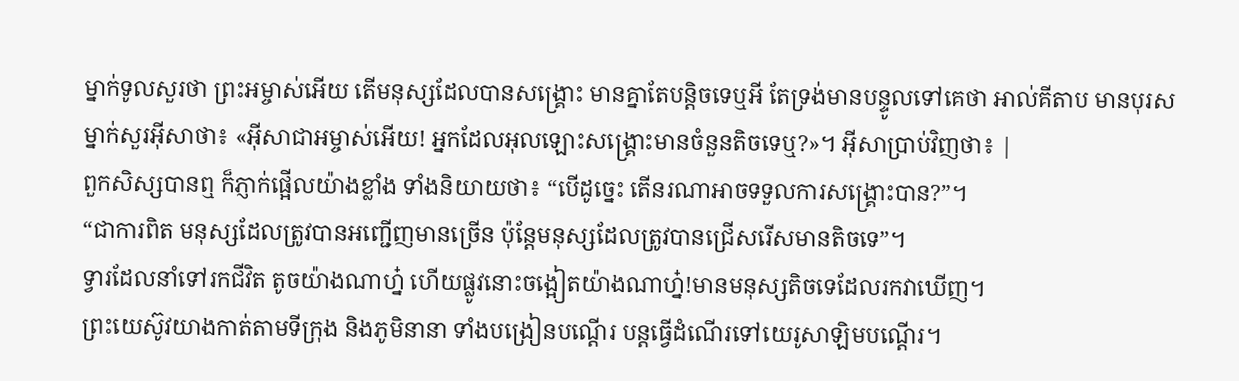ម្នាក់ទូលសួរថា ព្រះអម្ចាស់អើយ តើមនុស្សដែលបានសង្គ្រោះ មានគ្នាតែបន្តិចទេឬអី តែទ្រង់មានបន្ទូលទៅគេថា អាល់គីតាប មានបុរសម្នាក់សួរអ៊ីសាថា៖ «អ៊ីសាជាអម្ចាស់អើយ! អ្នកដែលអុលឡោះសង្គ្រោះមានចំនួនតិចទេឬ?»។ អ៊ីសាប្រាប់វិញថា៖ |
ពួកសិស្សបានឮ ក៏ភ្ញាក់ផ្អើលយ៉ាងខ្លាំង ទាំងនិយាយថា៖ “បើដូច្នេះ តើនរណាអាចទទួលការសង្គ្រោះបាន?”។
“ជាការពិត មនុស្សដែលត្រូវបានអញ្ជើញមានច្រើន ប៉ុន្តែមនុស្សដែលត្រូវបានជ្រើសរើសមានតិចទេ”។
ទ្វារដែលនាំទៅរកជីវិត តូចយ៉ាងណាហ្ន៎ ហើយផ្លូវនោះចង្អៀតយ៉ាងណាហ្ន៎!មានមនុស្សតិចទេដែលរកវាឃើញ។
ព្រះយេស៊ូវយាងកាត់តាមទីក្រុង និងភូមិនានា ទាំងបង្រៀនបណ្ដើរ បន្តធ្វើដំណើរទៅយេរូសាឡិមបណ្ដើរ។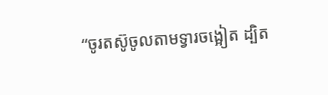“ចូរតស៊ូចូលតាមទ្វារចង្អៀត ដ្បិត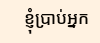ខ្ញុំប្រាប់អ្នក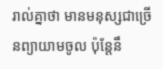រាល់គ្នាថា មានមនុស្សជាច្រើនព្យាយាមចូល ប៉ុន្តែនឹ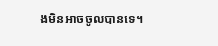ងមិនអាចចូលបានទេ។